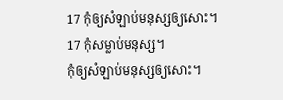17 កុំឲ្យសំឡាប់មនុស្សឲ្យសោះ។
17 កុំសម្លាប់មនុស្ស។
កុំឲ្យសំឡាប់មនុស្សឲ្យសោះ។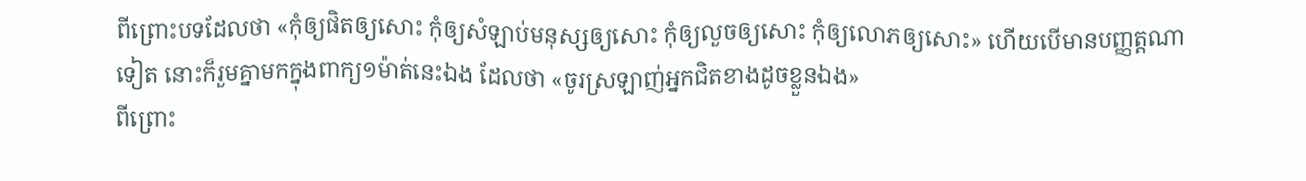ពីព្រោះបទដែលថា «កុំឲ្យផិតឲ្យសោះ កុំឲ្យសំឡាប់មនុស្សឲ្យសោះ កុំឲ្យលួចឲ្យសោះ កុំឲ្យលោភឲ្យសោះ» ហើយបើមានបញ្ញត្តណាទៀត នោះក៏រួមគ្នាមកក្នុងពាក្យ១ម៉ាត់នេះឯង ដែលថា «ចូរស្រឡាញ់អ្នកជិតខាងដូចខ្លួនឯង»
ពីព្រោះ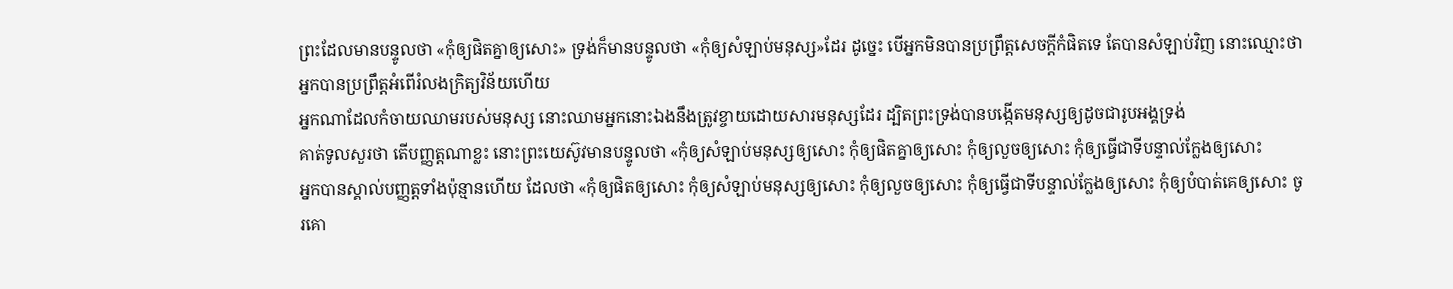ព្រះដែលមានបន្ទូលថា «កុំឲ្យផិតគ្នាឲ្យសោះ» ទ្រង់ក៏មានបន្ទូលថា «កុំឲ្យសំឡាប់មនុស្ស»ដែរ ដូច្នេះ បើអ្នកមិនបានប្រព្រឹត្តសេចក្ដីកំផិតទេ តែបានសំឡាប់វិញ នោះឈ្មោះថាអ្នកបានប្រព្រឹត្តអំពើរំលងក្រិត្យវិន័យហើយ
អ្នកណាដែលកំចាយឈាមរបស់មនុស្ស នោះឈាមអ្នកនោះឯងនឹងត្រូវខ្ចាយដោយសារមនុស្សដែរ ដ្បិតព្រះទ្រង់បានបង្កើតមនុស្សឲ្យដូចជារូបអង្គទ្រង់
គាត់ទូលសួរថា តើបញ្ញត្តណាខ្លះ នោះព្រះយេស៊ូវមានបន្ទូលថា «កុំឲ្យសំឡាប់មនុស្សឲ្យសោះ កុំឲ្យផិតគ្នាឲ្យសោះ កុំឲ្យលួចឲ្យសោះ កុំឲ្យធ្វើជាទីបន្ទាល់ក្លែងឲ្យសោះ
អ្នកបានស្គាល់បញ្ញត្តទាំងប៉ុន្មានហើយ ដែលថា «កុំឲ្យផិតឲ្យសោះ កុំឲ្យសំឡាប់មនុស្សឲ្យសោះ កុំឲ្យលួចឲ្យសោះ កុំឲ្យធ្វើជាទីបន្ទាល់ក្លែងឲ្យសោះ កុំឲ្យបំបាត់គេឲ្យសោះ ចូរគោ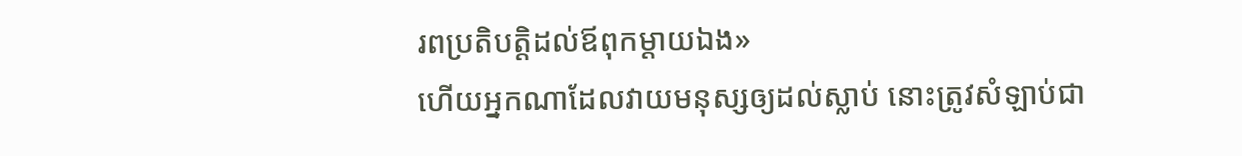រពប្រតិបត្តិដល់ឪពុកម្តាយឯង»
ហើយអ្នកណាដែលវាយមនុស្សឲ្យដល់ស្លាប់ នោះត្រូវសំឡាប់ជា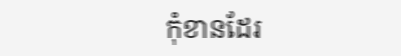កុំខានដែរ